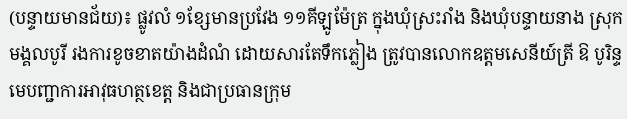(បន្ទាយមានជ័យ)៖ ផ្លូវលំ ១ខ្សែមានប្រវែង ១១គីឡូម៉ែត្រ ក្នុងឃុំស្រះរាំង និងឃុំបន្ទាយនាង ស្រុកមង្គលបូរី រងការខូចខាតយ៉ាងដំណំ ដោយសារតែទឹកភ្លៀង ត្រូវបានលោកឧត្ដមសេនីយ៍ត្រី ឱ បូរិន្ទ មេបញ្ជាការអាវុធហត្ថខេត្ត និងជាប្រធានក្រុម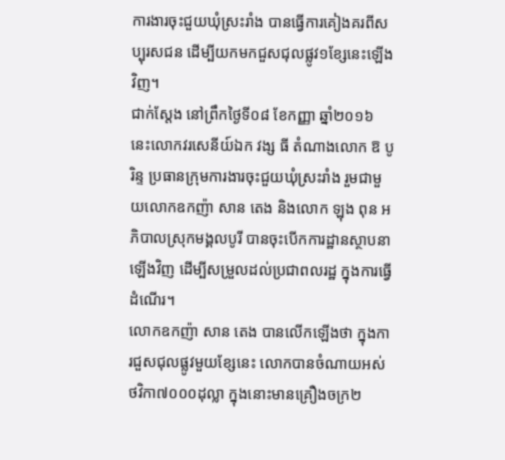ការងារចុះជួយឃុំស្រះរាំង បានធ្វើការគៀងគរពីសប្បុរសជន ដើម្បីយកមកជួសជុលផ្លូវ១ខ្សែនេះឡើងវិញ។
ជាក់ស្តែង នៅព្រឹកថ្ងៃទី០៨ ខែកញ្ញា ឆ្នាំ២០១៦ នេះលោកវរសេនីយ៍ឯក វង្ស ធី តំណាងលោក ឱ បូរិន្ទ ប្រធានក្រុមការងារចុះជួយឃុំស្រះរាំង រួមជាមួយលោកឧកញ៉ា សាន តេង និងលោក ឡុង ពុន អភិបាលស្រុកមង្គលបូរី បានចុះបើកការដ្ឋានស្ថាបនាឡើងវិញ ដើម្បីសម្រួលដល់ប្រជាពលរដ្ឋ ក្នុងការធ្វើដំណើរ។
លោកឧកញ៉ា សាន តេង បានលើកឡើងថា ក្នុងការជួសជុលផ្លូវមួយខ្សែនេះ លោកបានចំណាយអស់ថវិកា៧០០០ដុល្លា ក្នុងនោះមានគ្រឿងចក្រ២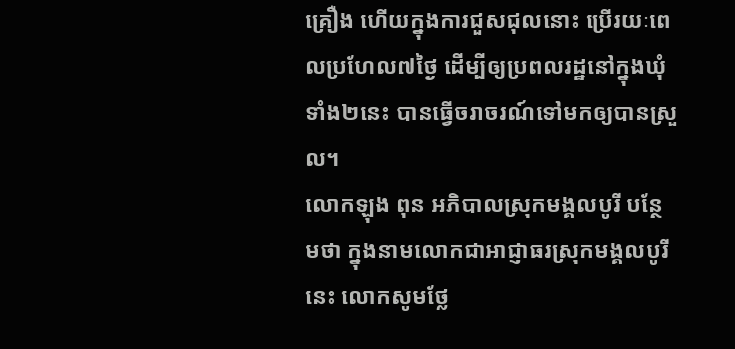គ្រឿង ហើយក្នុងការជួសជុលនោះ ប្រើរយៈពេលប្រហែល៧ថ្ងៃ ដើម្បីឲ្យប្រពលរដ្ឋនៅក្នុងឃុំទាំង២នេះ បានធ្វើចរាចរណ៍ទៅមកឲ្យបានស្រួល។
លោកឡុង ពុន អភិបាលស្រុកមង្គលបូរី បន្ថែមថា ក្នុងនាមលោកជាអាជ្ញាធរស្រុកមង្គលបូរីនេះ លោកសូមថ្លែ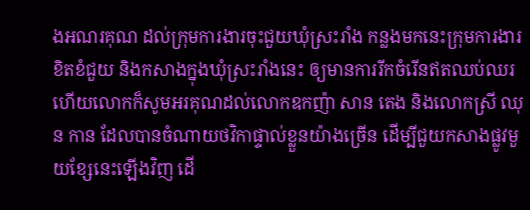ងអណរគុណ ដល់ក្រុមការងារចុះជួយឃុំស្រះរាំង កន្លងមកនេះក្រុមការងារខិតខំជួយ និងកសាងក្នុងឃុំស្រះរាំងនេះ ឲ្យមានការរីកចំរើនឥតឈប់ឈរ ហើយលោកក៏សូមអរគុណដល់លោកឧកញ៉ា សាន តេង និងលោកស្រី ឈុន កាន ដែលបានចំណាយថវិកាផ្ទាល់ខ្លួនយ៉ាងច្រើន ដើម្បីជួយកសាងផ្លូវមួយខ្សែនេះឡើងវិញ ដើ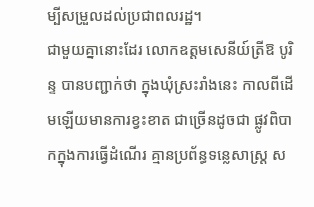ម្បីសម្រួលដល់ប្រជាពលរដ្ឋ។
ជាមួយគ្នានោះដែរ លោកឧត្តមសេនីយ៍ត្រីឱ បូរិន្ទ បានបញ្ជាក់ថា ក្នុងឃុំស្រះរាំងនេះ កាលពីដើមឡើយមានការខ្វះខាត ជាច្រើនដូចជា ផ្លូវពិបាកក្នុងការធ្វើដំណើរ គ្មានប្រព័ន្ធទន្លេសាស្ត្រ ស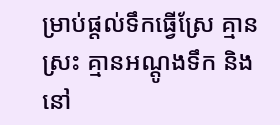ម្រាប់ផ្តល់ទឹកធ្វើស្រែ គ្មានស្រះ គ្មានអណ្តូងទឹក និងនៅ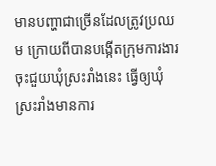មានបញ្ហាជាច្រើនដែលត្រូវប្រឈម ក្រោយពីបានបង្កើតក្រុមការងារ ចុះជួយឃុំស្រះរាំងនេះ ធ្វើឲ្យឃុំស្រះរាំងមានការ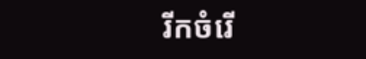រីកចំរើ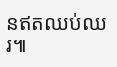នឥតឈប់ឈរ៕